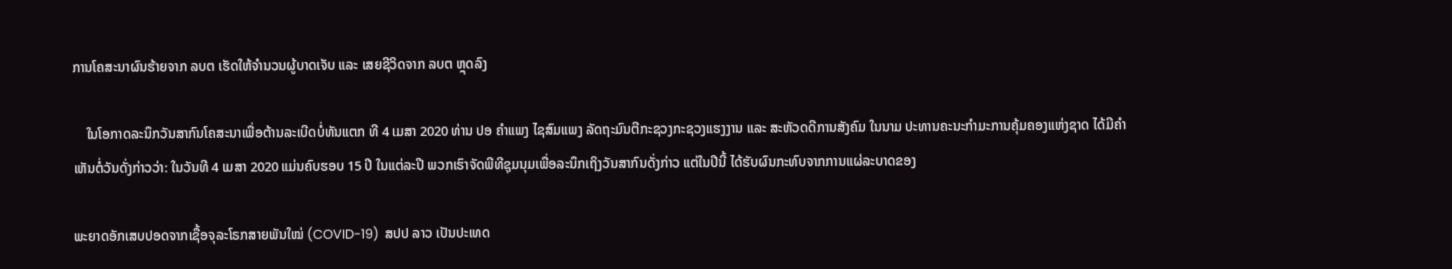ການໂຄສະນາຜົນຮ້າຍຈາກ ລບຕ ເຮັດໃຫ້ຈໍານວນຜູ້ບາດເຈັບ ແລະ ເສຍຊີວິດຈາກ ລບຕ ຫຼຸດລົງ

    ໃນໂອກາດລະນຶກວັນສາກົນໂຄສະນາເພື່ອຕ້ານລະເບີດບໍ່ທັນແຕກ ທີ 4 ເມສາ 2020 ທ່ານ ປອ ຄໍາແພງ ໄຊສົມແພງ ລັດຖະມົນຕີກະຊວງກະຊວງແຮງງານ ແລະ ສະຫັວດດີການສັງຄົມ ໃນນາມ ປະທານຄະນະກໍາມະການຄຸ້ມຄອງແຫ່ງຊາດ ໄດ້ມີຄຳເຫັນຕໍ່ວັນດັ່ງກ່າວວ່າ: ໃນວັນທີ 4 ເມສາ 2020 ແມ່ນຄົບຮອບ 15 ປີ ໃນແຕ່ລະປີ ພວກເຮົາຈັດພີທີຊຸມນຸມເພື່ອລະນຶກເຖິງວັນສາກົນດັ່ງກ່າວ ແຕ່ໃນປີນີ້ ໄດ້ຮັບຜົນກະທົບຈາກການແຜ່ລະບາດຂອງ

ພະຍາດອັກເສບປອດຈາກເຊື້ອຈຸລະໂຣກສາຍພັນໃໝ່ (COVID-19)  ສປປ ລາວ ເປັນປະເທດ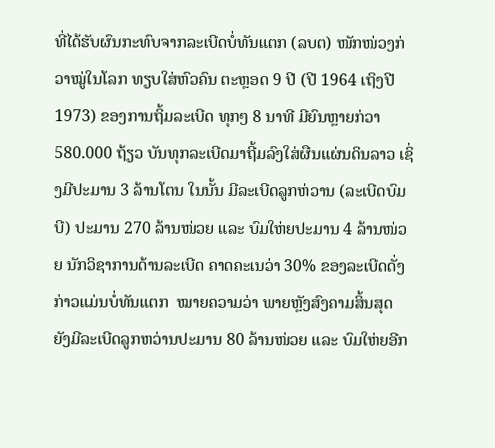ທີ່ໄດ້ຮັບຜົນກະທົບຈາກລະເບີດບໍ່ທັນແຕກ (ລບຕ) ໜັກໜ່ວງກ່ວາໝູ່ໃນໂລກ ທຽບໃສ່ຫົວຄົນ ຕະຫຼອດ 9 ປີ (ປີ 1964 ເຖິງປີ 1973) ຂອງການຖິ້ມລະເບີດ ທຸກໆ 8 ນາທີ ມີຍົນຫຼາຍກ່ວາ 580.000 ຖ້ຽວ ບັນທຸກລະເບີດມາຖີ້ມລົງໃສ່ຜືນແຜ່ນດິນລາວ ເຊິ່ງມີປະມານ 3 ລ້ານໂຕນ ໃນນັ້ນ ມີລະເບີດລູກຫ່ວານ (ລະເບີດບົມບີ) ປະມານ 270 ລ້ານໜ່ວຍ ແລະ ບົມໃຫ່ຍປະມານ 4 ລ້ານໜ່ວຍ ນັກວິຊາການດ້ານລະເບີດ ຄາດຄະເນວ່າ 30% ຂອງລະເບີດດັ່ງກ່າວແມ່ນບໍ່ທັນແຕກ  ໝາຍຄວາມວ່າ ພາຍຫຼັງສົງຄາມສິ້ນສຸດ ຍັງມີລະເບີດລູກຫວ່ານປະມານ 80 ລ້ານໜ່ວຍ ແລະ ບົມໃຫ່ຍອີກ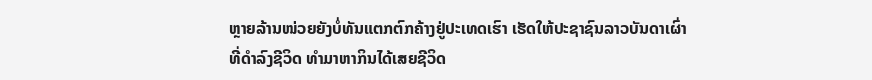ຫຼາຍລ້ານໜ່ວຍຍັງບໍ່ທັນແຕກຕົກຄ້າງຢູ່ປະເທດເຮົາ ເຮັດໃຫ້ປະຊາຊົນລາວບັນດາເຜົ່າ ທີ່ດໍາລົງຊີວິດ ທໍາມາຫາກິນໄດ້ເສຍຊີວິດ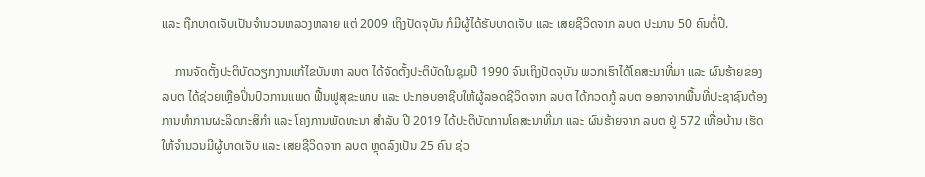ແລະ ຖືກບາດເຈັບເປັນຈຳນວນຫລວງຫລາຍ ແຕ່ 2009 ເຖິງປັດຈຸບັນ ກໍມີຜູ້ໄດ້ຮັບບາດເຈັບ ແລະ ເສຍຊີວິດຈາກ ລບຕ ປະມານ 50 ຄົນຕໍ່ປີ.

    ການຈັດຕັ້ງປະຕິບັດວຽກງານແກ້ໄຂບັນຫາ ລບຕ ໄດ້ຈັດຕັ້ງປະຕິບັດໃນຊຸມປີ 1990 ຈົນເຖິງປັດຈຸບັນ ພວກເຮົາໄດ້ໂຄສະນາທີ່ມາ ແລະ ຜົນຮ້າຍຂອງ ລບຕ ໄດ້ຊ່ວຍເຫຼືອປິ່ນປົວການແພດ ຟື້ນຟູສຸຂະພາບ ແລະ ປະກອບອາຊີບໃຫ້ຜູ້ລອດຊີວິດຈາກ ລບຕ ໄດ້ກວດກູ້ ລບຕ ອອກຈາກພື້ນທີ່ປະຊາຊົນຕ້ອງການທໍາການຜະລິດກະສິກໍາ ແລະ ໂຄງການພັດທະນາ ສໍາລັບ ປີ 2019 ໄດ້ປະຕິບັດການໂຄສະນາທີ່ມາ ແລະ ຜົນຮ້າຍຈາກ ລບຕ ຢູ່ 572 ເທື່ອບ້ານ ເຮັດໃຫ້ຈໍານວນມີຜູ້ບາດເຈັບ ແລະ ເສຍຊີວິດຈາກ ລບຕ ຫຼຸດລົງເປັນ 25 ຄົນ ຊ່ວ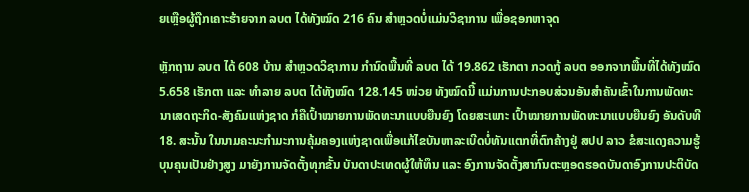ຍເຫຼືອຜູ້ຖືກເຄາະຮ້າຍຈາກ ລບຕ ໄດ້ທັງໝົດ 216 ຄົນ ສໍາຫຼວດບໍ່ແມ່ນວິຊາການ ເພື່ອຊອກຫາຈຸດ

ຫຼັກຖານ ລບຕ ໄດ້ 608 ບ້ານ ສໍາຫຼວດວິຊາການ ກໍານົດພື້ນທີ່ ລບຕ ໄດ້ 19.862 ເຮັກຕາ ກວດກູ້ ລບຕ ອອກຈາກພື້ນທີ່ໄດ້ທັງໝົດ 5.658 ເຮັກຕາ ແລະ ທໍາລາຍ ລບຕ ໄດ້ທັງໝົດ 128.145 ໜ່ວຍ ທັງໝົດນີ້ ແມ່ນການປະກອບສ່ວນອັນສຳຄັນເຂົ້າໃນການພັດທະນາເສດຖະກິດ-ສັງຄົມແຫ່ງຊາດ ກໍຄືເປົ້າໝາຍການພັດທະນາແບບຍືນຍົງ ໂດຍສະເພາະ ເປົ້າໝາຍການພັດທະນາແບບຍືນຍົງ ອັນດັບທີ 18. ສະນັ້ນ ໃນນາມຄະນະກໍາມະການຄຸ້ມຄອງແຫ່ງຊາດເພື່ອແກ້ໄຂບັນຫາລະເບີດບໍ່ທັນແຕກທີ່ຕົກຄ້າງຢູ່ ສປປ ລາວ ຂໍສະແດງຄວາມຮູ້ບຸນຄຸນເປັນຢ່າງສູງ ມາຍັງການຈັດຕັ້ງທຸກຂັ້ນ ບັນດາປະເທດຜູ້ໃຫ້ທຶນ ແລະ ອົງການຈັດຕັ້ງສາກົນຕະຫຼອດຮອດບັນດາອົງການປະຕິບັດ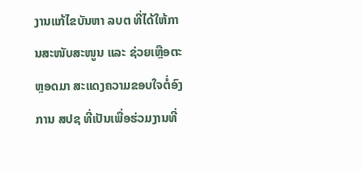ງານແກ້ໄຂບັນຫາ ລບຕ ທີ່ໄດ້ໃຫ້ການສະໜັບສະໜູນ ແລະ ຊ່ວຍເຫຼືອຕະຫຼອດມາ ສະແດງຄວາມຂອບໃຈຕໍ່ອົງການ ສປຊ ທີ່ເປັນເພື່ອຮ່ວມງານທີ່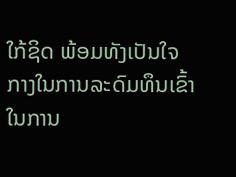ໃກ້ຊິດ ພ້ອມທັງເປັນໃຈກາງໃນການລະດົມທຶນເຂົ້າໃນການ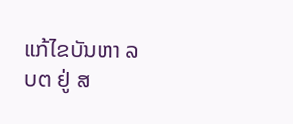ແກ້ໄຂບັນຫາ ລບຕ ຢູ່ ສ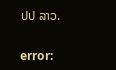ປປ ລາວ.

error: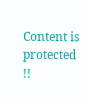Content is protected !!